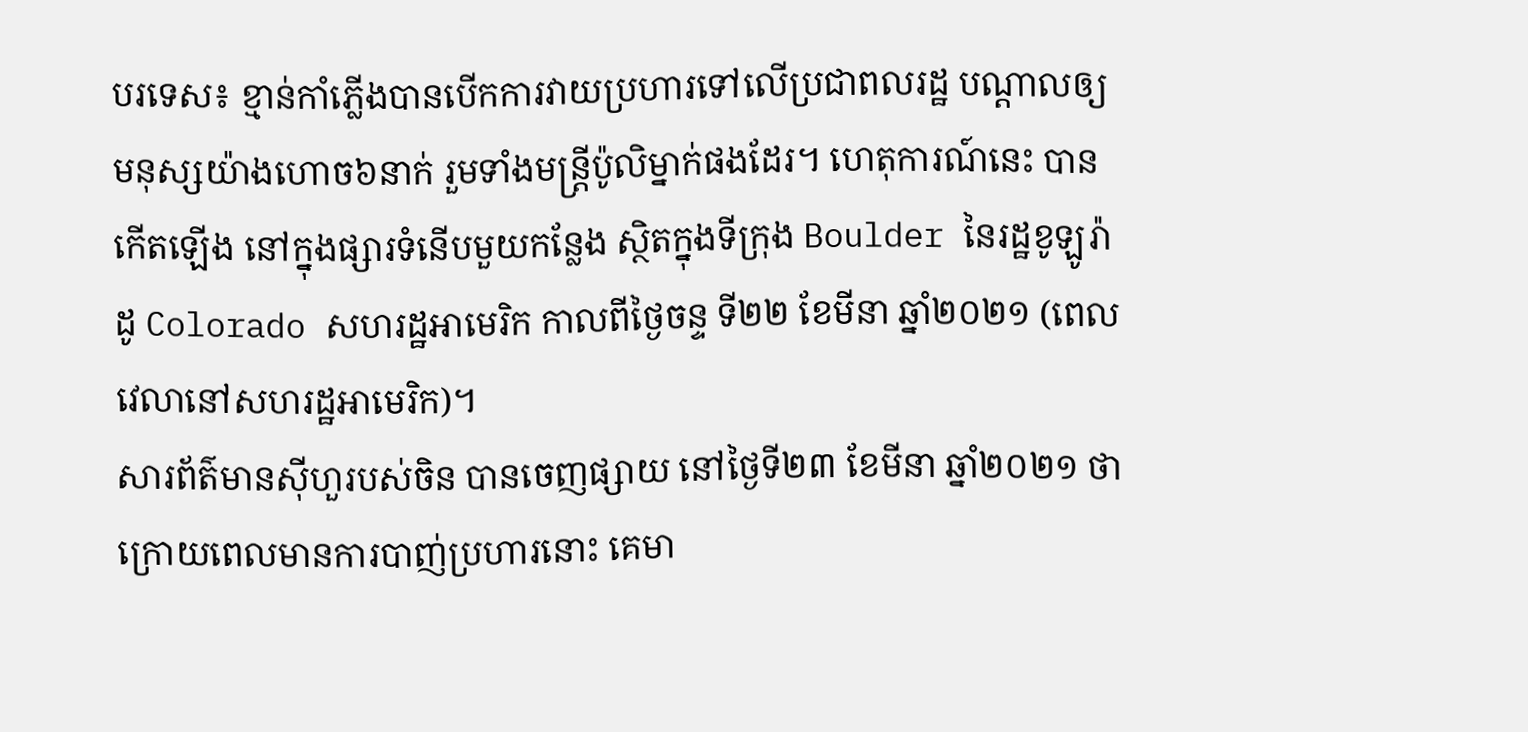បរទេស៖ ខ្មាន់កាំភ្លើងបានបើកការវាយប្រហារទៅលើប្រជាពលរដ្ឋ បណ្ដាលឲ្យមនុស្សយ៉ាងហោច៦នាក់ រួមទាំងមន្ត្រីប៉ូលិម្នាក់ផងដែរ។ ហេតុការណ៍នេះ បានកើតឡើង នៅក្នុងផ្សារទំនើបមួយកន្លែង ស្ថិតក្នុងទីក្រុង Boulder នៃរដ្ឋខូឡូរ៉ាដូ Colorado សហរដ្ឋអាមេរិក កាលពីថ្ងៃចន្ទ ទី២២ ខែមីនា ឆ្នាំ២០២១ (ពេលវេលានៅសហរដ្ឋអាមេរិក)។
សារព័ត៌មានស៊ីហួរបស់ចិន បានចេញផ្សាយ នៅថ្ងៃទី២៣ ខែមីនា ឆ្នាំ២០២១ ថា ក្រោយពេលមានការបាញ់ប្រហារនោះ គេមា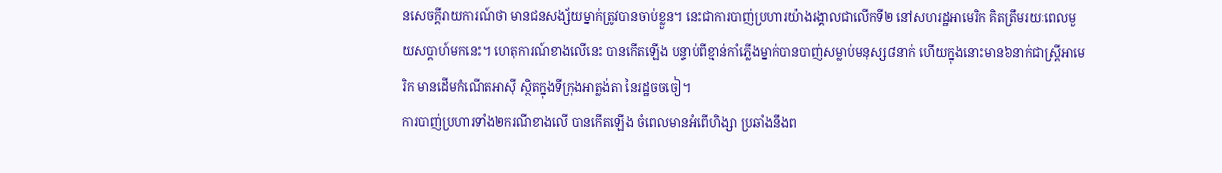នសេចក្ដីរាយការណ៍ថា មានជនសង្ស័យម្នាក់ត្រូវបានចាប់ខ្លួន។ នេះជាការបាញ់ប្រហារយ៉ាងរង្គាលជាលើកទី២ នៅសហរដ្ឋអាមេរិក គិតត្រឹមរយៈពេលមួយសប្ដាហ៍មកនេះ។ ហេតុការណ៍ខាងលើនេះ បានកើតឡើង បន្ទាប់ពីខ្មាន់កាំភ្លើងម្នាក់បានបាញ់សម្លាប់មនុស្ស៨នាក់ ហើយក្នុងនោះមាន៦នាក់ជាស្ត្រីអាមេរិក មានដើមកំណើតអាស៊ី ស្ថិតក្នុងទីក្រុងអាត្លង់តា នៃរដ្ឋចចចៀ។
ការបាញ់ប្រហារទាំង២ករណីខាងលើ បានកើតឡើង ចំពេលមានអំពើហិង្សា ប្រឆាំងនឹងព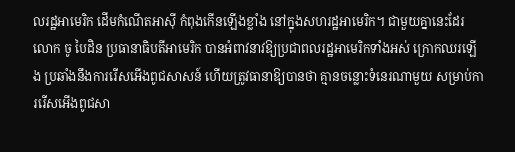លរដ្ឋអាមេរិក ដើមកំណើតអាស៊ី កំពុងកើនឡើងខ្លាំង នៅក្នុងសហរដ្ឋអាមេរិក។ ជាមួយគ្នានេះដែរ លោក ចូ បៃដិន ប្រធានាធិបតីអាមេរិក បានអំពាវនាវឱ្យប្រជាពលរដ្ឋអាមេរិកទាំងអស់ ក្រោកឈរឡើង ប្រឆាំងនឹងការរើសអើងពូជសាសន៍ ហើយត្រូវធានាឱ្យបានថា គ្មានចន្លោះទំនេរណាមួយ សម្រាប់ការរើសអើងពូជសា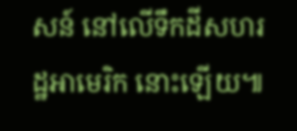សន៍ នៅលើទឹកដីសហរដ្ឋអាមេរិក នោះឡើយ៕